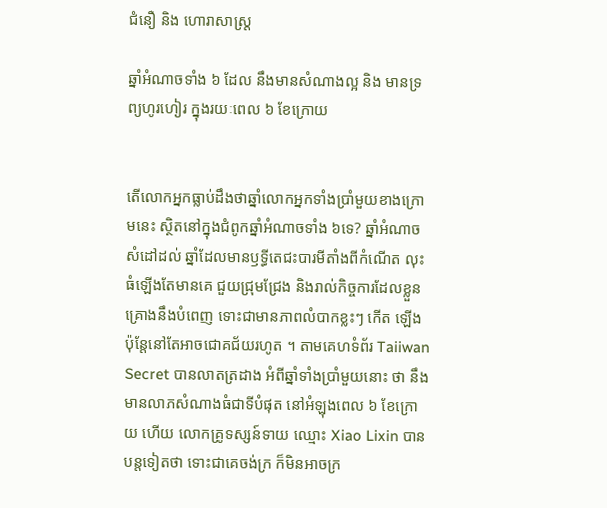ជំនឿ និង ហោរាសាស្ត្រ

ឆ្នាំអំណាចទាំង ៦ ដែល នឹងមានសំណាងល្អ និង មានទ្រព្យហូរហៀរ ក្នុងរយៈពេល ៦ ខែក្រោយ


តើលោកអ្នកធ្លាប់ដឹងថាឆ្នាំលោកអ្នកទាំងប្រាំមួយខាងក្រោមនេះ ស្ថិតនៅក្នុងជំពូកឆ្នាំអំណាចទាំង ៦ទេ? ឆ្នាំអំណាចសំដៅដល់ ឆ្នាំដែលមានឫទ្ធីតេជះបារមីតាំងពីកំណើត លុះធំឡើងតែមានគេ ជួយជ្រុមជ្រែង និងរាល់កិច្ចការដែលខ្លួនគ្រោងនឹងបំពេញ ទោះជាមានភាពលំបាកខ្លះៗ កើត ឡើង ប៉ុន្តែនៅតែអាចជោគជ័យរហូត ។ តាមគេហទំព័រ Taiiwan Secret បានលាតត្រដាង អំពីឆ្នាំទាំងប្រាំមួយនោះ ថា នឹងមានលាភសំណាងធំជាទីបំផុត នៅអំឡុងពេល ៦ ខែក្រោយ ហើយ លោកគ្រូទស្សន៍ទាយ ឈ្មោះ Xiao Lixin បានបន្តទៀតថា ទោះជាគេចង់ក្រ ក៏មិនអាចក្រ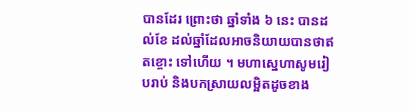បានដែរ ព្រោះថា ឆ្នាំទាំង ៦ នេះ បានដល់ខែ ដល់ឆ្នាំដែលអាចនិយាយបានថាឥតខ្ចោះ ទៅហើយ ។ មហាស្នេហាសូមរៀបរាប់ និងបកស្រាយលម្អិតដូចខាង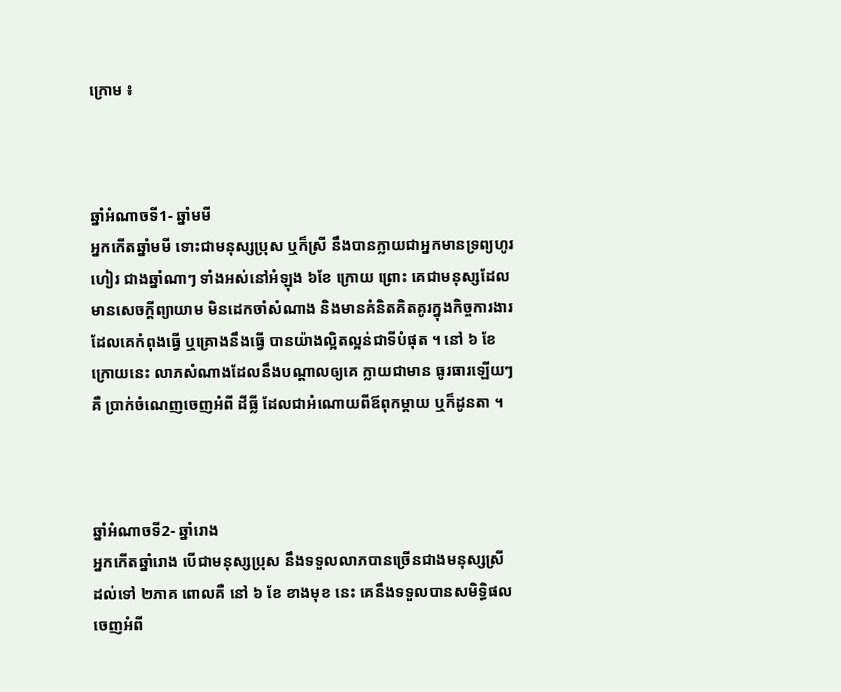ក្រោម ៖



ឆ្នាំអំណាចទី1- ឆ្នាំមមី
អ្នកកើតឆ្នាំមមី ទោះជាមនុស្សប្រុស ឬក៏ស្រី នឹងបានក្លាយជាអ្នកមានទ្រព្យហូរហៀរ ជាងឆ្នាំណាៗ ទាំងអស់នៅអំឡុង ៦ខែ ក្រោយ ព្រោះ គេជាមនុស្សដែលមានសេចក្តីព្យាយាម មិនដេកចាំសំណាង និងមានគំនិតគិតគូរក្នុងកិច្ចការងារ ដែលគេកំពុងធ្វើ ឬគ្រោងនឹងធ្វើ បានយ៉ាងល្អិតល្អន់ជាទីបំផុត ។ នៅ ៦ ខែក្រោយនេះ លាភសំណាងដែលនឹងបណ្តាលឲ្យគេ ក្លាយជាមាន ធូរធារឡើយៗ គឺ ប្រាក់ចំណេញចេញអំពី ដីធ្លី ដែលជាអំណោយពីឪពុកម្តាយ ឬក៏ដូនតា ។



ឆ្នាំអំណាចទី2- ឆ្នាំរោង
អ្នកកើតឆ្នាំរោង បើជាមនុស្សប្រុស នឹងទទួលលាភបានច្រើនជាងមនុស្សស្រី ដល់ទៅ ២ភាគ ពោលគឺ នៅ ៦ ខែ ខាងមុខ នេះ គេនឹងទទួលបានសមិទ្ធិផលចេញអំពី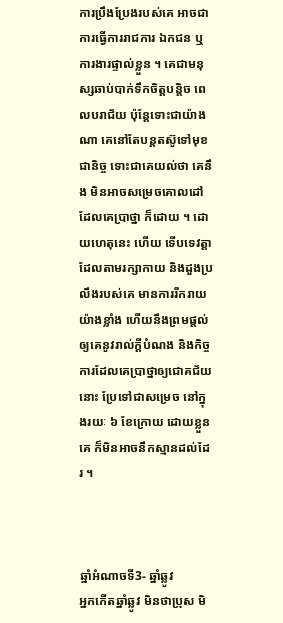ការប្រឹងប្រែងរបស់គេ អាចជាការធ្វើការរាជការ ឯកជន ឬការងារផ្ទាល់ខ្លួន ។ គេជាមនុស្សឆាប់បាក់ទឹកចិត្តបន្តិច ពេលបរាជ័យ ប៉ុន្តែទោះជាយ៉ាងណា គេនៅតែបន្តតស៊ូទៅមុខជានិច្ច ទោះជាគេយល់ថា គេនឹង មិនអាចសម្រេចគោលដៅដែលគេប្រាថ្នា ក៏ដោយ ។ ដោយហេតុនេះ ហើយ ទើបទេវត្តា ដែលតាមរក្សាកាយ និងដួងប្រលឹងរបស់គេ មានការរីករាយ យ៉ាងខ្លាំង ហើយនឹងព្រមផ្តល់ ឲ្យគេនូវរាល់ក្តីបំណង និងកិច្ចការដែលគេប្រាថ្នាឲ្យជោគជ័យ នោះ ប្រែទៅជាសម្រេច នៅក្នុងរយៈ ៦ ខែក្រោយ ដោយខ្លួនគេ ក៏មិនអាចនឹកស្មានដល់ដែរ ។



ឆ្នាំអំណាចទី3- ឆ្នាំឆ្លូវ
អ្នកកើតឆ្នាំឆ្លូវ មិនថាប្រុស មិ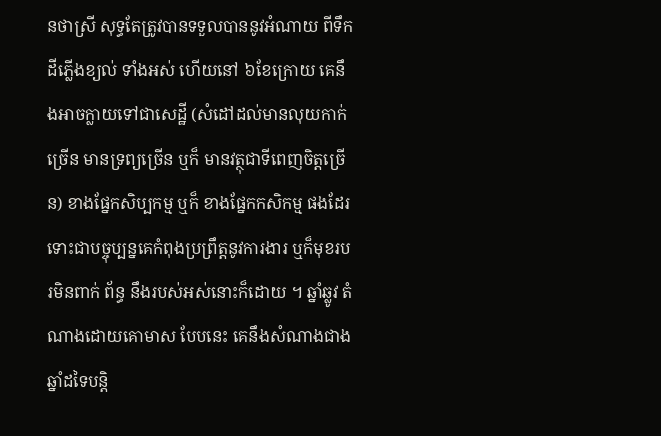នថាស្រី សុទ្ធតែត្រូវបានទទួលបាននូវអំណាយ ពីទឹកដីភ្លើងខ្យល់ ទាំងអស់ ហើយនៅ ៦ខែក្រោយ គេនឹងអាចក្លាយទៅជាសេដ្ឋី (សំដៅដល់មានលុយកាក់ច្រើន មានទ្រព្យច្រើន ឬក៏ មានវត្ថុជាទីពេញចិត្តច្រើន) ខាងផ្នែកសិប្បកម្ម ឬក៏ ខាងផ្នែកកសិកម្ម ផងដែរ ទោះជាបច្ចុប្បន្នគេកំពុងប្រព្រឹត្តនូវការងារ ឬក៏មុខរបរមិនពាក់ ព័ន្ធ នឹងរបស់អស់នោះក៏ដោយ ។ ឆ្នាំឆ្លូវ តំណាងដោយគោមាស បែបនេះ គេនឹងសំណាងជាង ឆ្នាំដទៃបន្តិ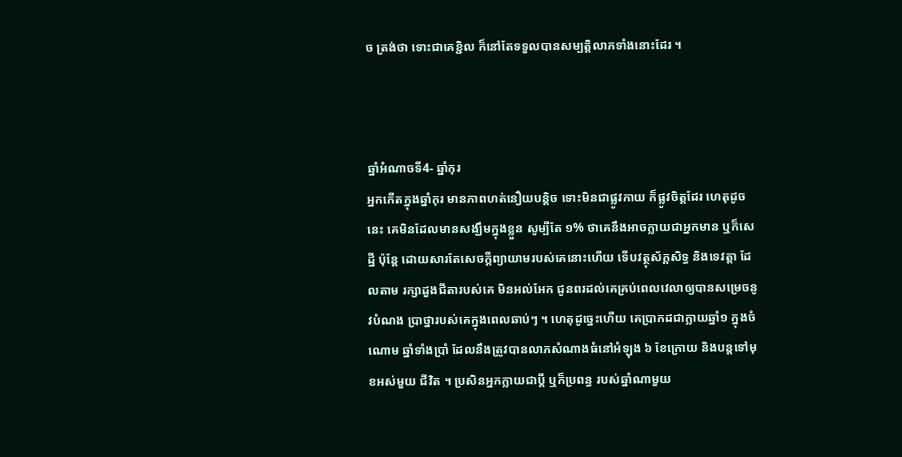ច ត្រង់ថា ទោះជាគេខ្ជិល ក៏នៅតែទទួលបានសម្បត្តិលាភទាំងនោះដែរ ។



ឆ្នាំអំណាចទី4- ឆ្នាំកុរ
អ្នកកើតក្នុងឆ្នាំកុរ មានភាពហត់នឿយបន្តិច ទោះមិនជាផ្លូវកាយ ក៏ផ្លូវចិត្តដែរ ហេតុដូចនេះ គេមិនដែលមានសង្ឃឹមក្នុងខ្លួន សូម្បីតែ ១% ថាគេនឹងអាចក្លាយជាអ្នកមាន ឬក៏សេដ្ឋី ប៉ុន្តែ ដោយសារតែសេចក្តីព្យាយាមរបស់គេនោះហើយ ទើបវត្ថុស័ក្តសិទ្ធ និងទេវត្តា ដែលតាម រក្សាដួងជីតារបស់គេ មិនអល់អែក ជូនពរដល់គេគ្រប់ពេលវេលាឲ្យបានសម្រេចនូវបំណង ប្រាថ្នារបស់គេក្នុងពេលឆាប់ៗ ។ ហេតុដូច្នេះហើយ គេប្រាកដជាក្លាយឆ្នាំ១ ក្នុងចំណោម ឆ្នាំទាំងប្រាំ ដែលនឹងត្រូវបានលាភសំណាងធំនៅអំឡុង ៦ ខែក្រោយ និងបន្តទៅមុខអស់មួយ ជីវិត ។ ប្រសិនអ្នកក្លាយជាប្តី ឬក៏ប្រពន្ធ របស់ឆ្នាំណាមួយ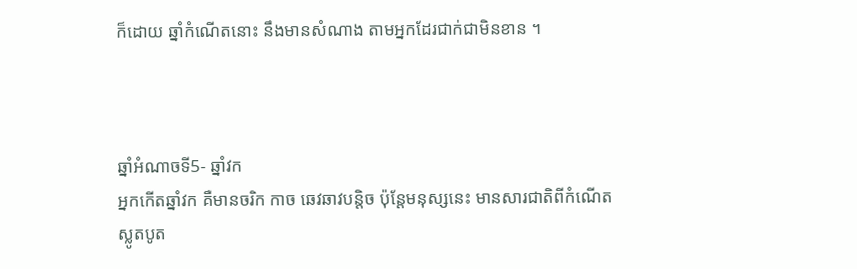ក៏ដោយ ឆ្នាំកំណើតនោះ នឹងមានសំណាង តាមអ្នកដែរជាក់ជាមិនខាន ។



ឆ្នាំអំណាចទី5- ឆ្នាំវក
អ្នកកើតឆ្នាំវក គឺមានចរិក កាច ឆេវឆាវបន្តិច ប៉ុន្តែមនុស្សនេះ មានសារជាតិពីកំណើត ស្លូតបូត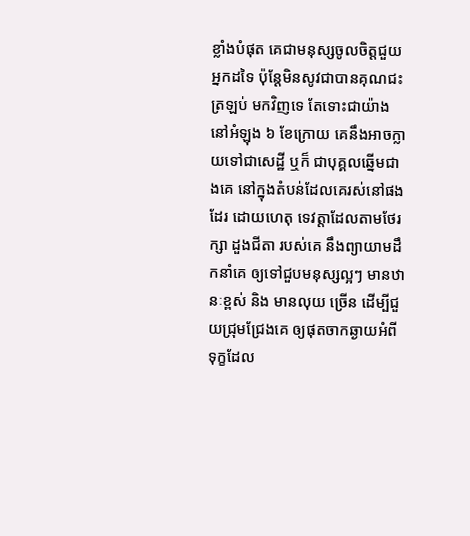ខ្លាំងបំផុត គេជាមនុស្សចូលចិត្តជួយអ្នកដទៃ ប៉ុន្តែមិនសូវជាបានគុណជះត្រឡប់ មកវិញទេ តែទោះជាយ៉ាង នៅអំឡុង ៦ ខែក្រោយ គេនឹងអាចក្លាយទៅជាសេដ្ឋី ឬក៏ ជាបុគ្គលឆ្នើមជាងគេ នៅក្នុងតំបន់ដែលគេរស់នៅផងដែរ ដោយហេតុ ទេវត្តាដែលតាមថែរក្សា ដួងជីតា របស់គេ នឹងព្យាយាមដឹកនាំគេ ឲ្យទៅជួបមនុស្សល្អៗ មានឋានៈខ្ពស់ និង មានលុយ ច្រើន ដើម្បីជួយជ្រុមជ្រែងគេ ឲ្យផុតចាកឆ្ងាយអំពីទុក្ខដែល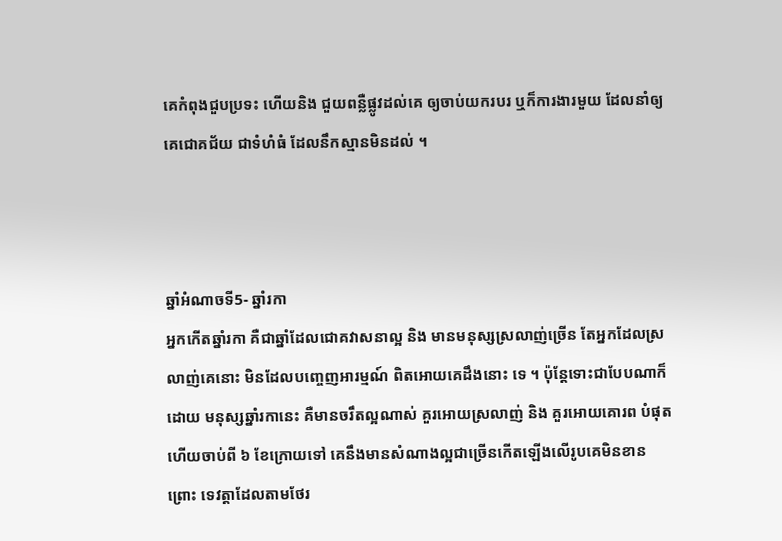គេកំពុងជួបប្រទះ ហើយនិង ជួយពន្លឺផ្លូវដល់គេ ឲ្យចាប់យករបរ ឬក៏ការងារមួយ ដែលនាំឲ្យគេជោគជ័យ ជាទំហំធំ ដែលនឹកស្មានមិនដល់ ។



ឆ្នាំអំណាចទី5- ឆ្នាំរកា
អ្នកកើតឆ្នាំរកា គឺជាឆ្នាំដែលជោគវាសនាល្អ និង មានមនុស្សស្រលាញ់ច្រើន តែអ្នកដែលស្រលាញ់គេនោះ មិនដែលបញ្ចេញអារម្មណ៍ ពិតអោយគេដឹងនោះ ទេ ។ ប៉ុន្តែទោះជាបែបណាក៏ដោយ មនុស្សឆ្នាំរកានេះ គឺមានចរឹតល្អណាស់ គួរអោយស្រលាញ់ និង គួរអោយគោរព បំផុត ហើយចាប់ពី ៦ ខែក្រោយទៅ គេនឹងមានសំណាងល្អជាច្រើនកើតឡើងលើរូបគេមិនខាន  ព្រោះ ទេវត្តាដែលតាមថែរ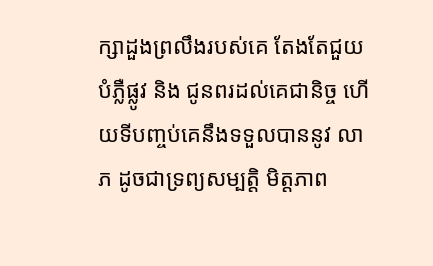ក្សាដួងព្រលឹងរបស់គេ តែងតែជួយបំភ្លឺផ្លូវ និង ជូនពរដល់គេជានិច្ច ហើយទីបញ្ចប់គេនឹងទទួលបាននូវ លាភ ដូចជាទ្រព្យសម្បត្តិ មិត្តភាព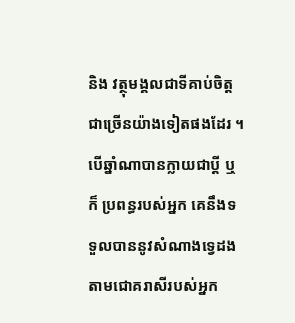និង វត្ថុមង្គលជាទីគាប់ចិត្តជាច្រើនយ៉ាងទៀតផងដែរ ។ បើឆ្នាំណាបានក្លាយជាប្តី ឬក៏ ប្រពន្ធរបស់អ្នក គេនឹងទទួលបាននូវសំណាងទ្វេដងតាមជោគរាសីរបស់អ្នក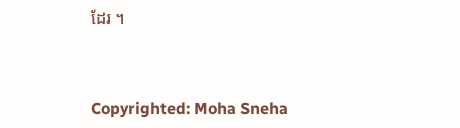ដែរ ។



Copyrighted: Moha Sneha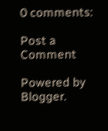0 comments:

Post a Comment

Powered by Blogger.